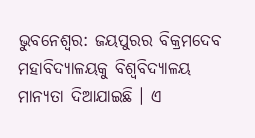ଭୁବନେଶ୍ୱର: ଜୟପୁରର ବିକ୍ରମଦେବ ମହାବିଦ୍ୟାଳୟକୁ ବିଶ୍ୱବିଦ୍ୟାଳୟ ମାନ୍ୟତା ଦିଆଯାଇଛି । ଏ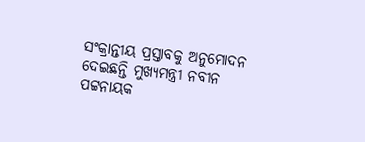ସଂକ୍ରାନ୍ତୀୟ ପ୍ରସ୍ତାବକୁ ଅନୁମୋଦନ ଦେଇଛନ୍ତି ମୁଖ୍ୟମନ୍ତ୍ରୀ ନବୀନ ପଟ୍ଟନାୟକ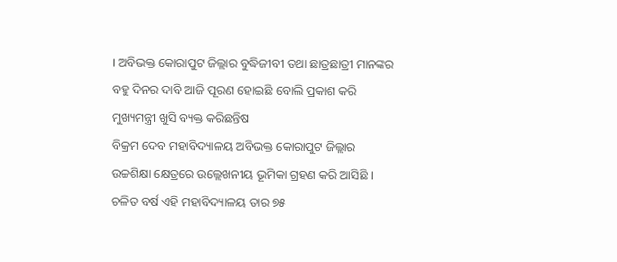। ଅବିଭକ୍ତ କୋରାପୁଟ ଜିଲ୍ଲାର ବୁଦ୍ଧିଜୀବୀ ତଥା ଛାତ୍ରଛାତ୍ରୀ ମାନଙ୍କର ବହୁ ଦିନର ଦାବି ଆଜି ପୂରଣ ହୋଇଛି ବୋଲି ପ୍ରକାଶ କରି ମୁଖ୍ୟମନ୍ତ୍ରୀ ଖୁସି ବ୍ୟକ୍ତ କରିଛନ୍ତିଷ
ବିକ୍ରମ ଦେବ ମହାବିଦ୍ୟାଳୟ ଅବିଭକ୍ତ କୋରାପୁଟ ଜିଲ୍ଲାର ଉଚ୍ଚଶିକ୍ଷା କ୍ଷେତ୍ରରେ ଉଲ୍ଲେଖନୀୟ ଭୂମିକା ଗ୍ରହଣ କରି ଆସିଛି । ଚଳିତ ବର୍ଷ ଏହି ମହାବିଦ୍ୟାଳୟ ତାର ୭୫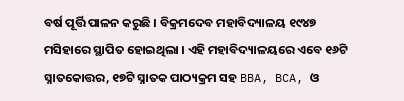ବର୍ଷ ପୂର୍ତ୍ତି ପାଳନ କରୁଛି । ବିକ୍ରମଦେବ ମହାବିଦ୍ୟାଳୟ ୧୯୪୭ ମସିହାରେ ସ୍ଥାପିତ ହୋଇଥିଲା । ଏହି ମହାବିଦ୍ୟାଳୟରେ ଏବେ ୧୬ଟି ସ୍ନାତକୋତ୍ତର, ୧୭ଟି ସ୍ନାତକ ପାଠ୍ୟକ୍ରମ ସହ BBA, BCA, ଓ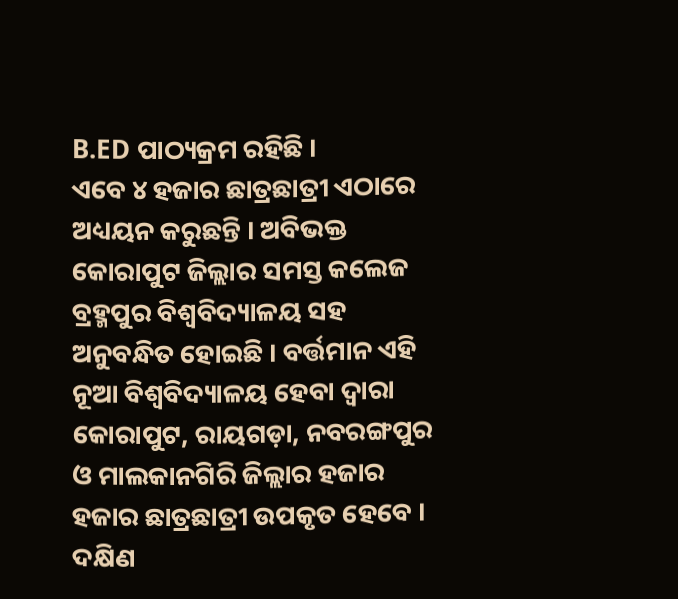B.ED ପାଠ୍ୟକ୍ରମ ରହିଛି ।
ଏବେ ୪ ହଜାର ଛାତ୍ରଛାତ୍ରୀ ଏଠାରେ ଅଧ୍ୟୟନ କରୁଛନ୍ତି । ଅବିଭକ୍ତ କୋରାପୁଟ ଜିଲ୍ଲାର ସମସ୍ତ କଲେଜ ବ୍ରହ୍ମପୁର ବିଶ୍ୱବିଦ୍ୟାଳୟ ସହ ଅନୁବନ୍ଧିତ ହୋଇଛି । ବର୍ତ୍ତମାନ ଏହି ନୂଆ ବିଶ୍ୱବିଦ୍ୟାଳୟ ହେବା ଦ୍ଵାରା କୋରାପୁଟ, ରାୟଗଡ଼ା, ନବରଙ୍ଗପୁର ଓ ମାଲକାନଗିରି ଜିଲ୍ଲାର ହଜାର ହଜାର ଛାତ୍ରଛାତ୍ରୀ ଉପକୃତ ହେବେ । ଦକ୍ଷିଣ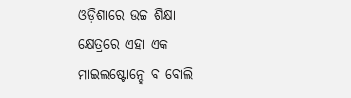ଓଡ଼ିଶାରେ ଉଚ୍ଚ ଶିକ୍ଷା କ୍ଷେତ୍ରରେ ଏହା ଏକ ମାଇଲଷ୍ଟୋନ୍ହେ ବ ବୋଲି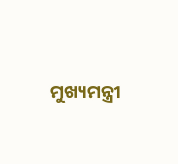ମୁଖ୍ୟମନ୍ତ୍ରୀ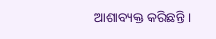ଆଶାବ୍ୟକ୍ତ କରିଛନ୍ତି ।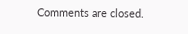Comments are closed.